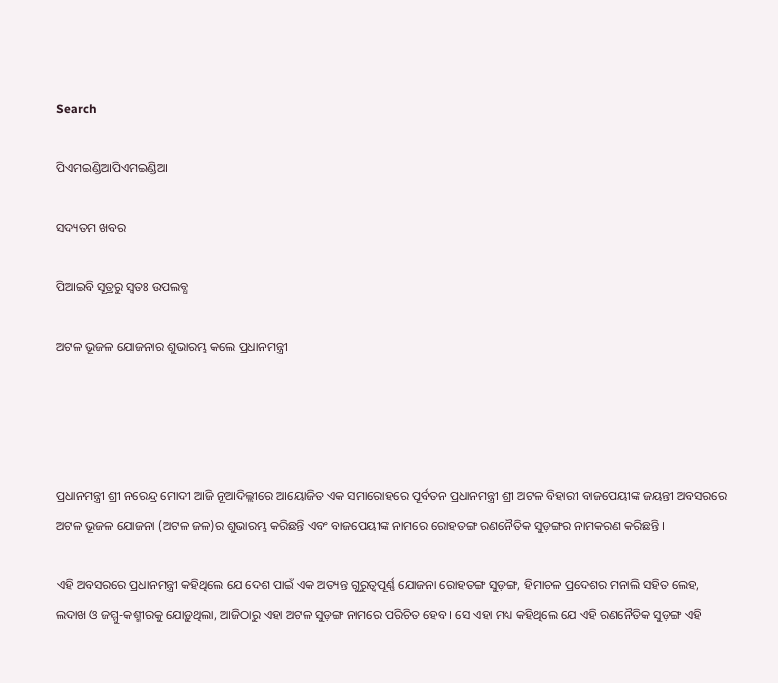Search

ପିଏମଇଣ୍ଡିଆପିଏମଇଣ୍ଡିଆ

ସଦ୍ୟତମ ଖବର

ପିଆଇବି ସୂତ୍ରରୁ ସ୍ବତଃ ଉପଲବ୍ଧ

ଅଟଳ ଭୂଜଳ ଯୋଜନାର ଶୁଭାରମ୍ଭ କଲେ ପ୍ରଧାନମନ୍ତ୍ରୀ




ପ୍ରଧାନମନ୍ତ୍ରୀ ଶ୍ରୀ ନରେନ୍ଦ୍ର ମୋଦୀ ଆଜି ନୂଆଦିଲ୍ଲୀରେ ଆୟୋଜିତ ଏକ ସମାରୋହରେ ପୂର୍ବତନ ପ୍ରଧାନମନ୍ତ୍ରୀ ଶ୍ରୀ ଅଟଳ ବିହାରୀ ବାଜପେୟୀଙ୍କ ଜୟନ୍ତୀ ଅବସରରେ ଅଟଳ ଭୂଜଳ ଯୋଜନା (ଅଟଳ ଜଳ)ର ଶୁଭାରମ୍ଭ କରିଛନ୍ତି ଏବଂ ବାଜପେୟୀଙ୍କ ନାମରେ ରୋହତଙ୍ଗ ରଣନୈତିକ ସୁଡ଼ଙ୍ଗର ନାମକରଣ କରିଛନ୍ତି ।

ଏହି ଅବସରରେ ପ୍ରଧାନମନ୍ତ୍ରୀ କହିଥିଲେ ଯେ ଦେଶ ପାଇଁ ଏକ ଅତ୍ୟନ୍ତ ଗୁରୁତ୍ୱପୂର୍ଣ୍ଣ ଯୋଜନା ରୋହତଙ୍ଗ ସୁଡ଼ଙ୍ଗ, ହିମାଚଳ ପ୍ରଦେଶର ମନାଲି ସହିତ ଲେହ, ଲଦାଖ ଓ ଜମ୍ମୁ-କଶ୍ମୀରକୁ ଯୋଡ଼ୁଥିଲା, ଆଜିଠାରୁ ଏହା ଅଟଳ ସୁଡ଼ଙ୍ଗ ନାମରେ ପରିଚିତ ହେବ । ସେ ଏହା ମଧ୍ୟ କହିଥିଲେ ଯେ ଏହି ରଣନୈତିକ ସୁଡ଼ଙ୍ଗ ଏହି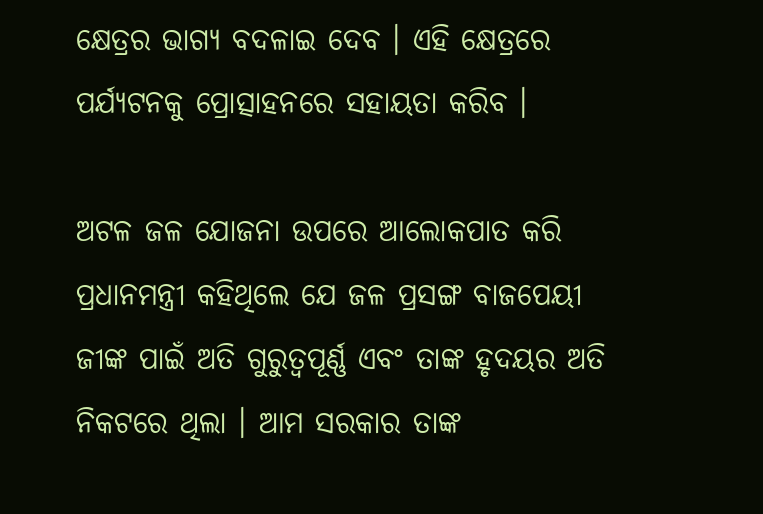କ୍ଷେତ୍ରର ଭାଗ୍ୟ ବଦଳାଇ ଦେବ । ଏହି କ୍ଷେତ୍ରରେ ପର୍ଯ୍ୟଟନକୁ ପ୍ରୋତ୍ସାହନରେ ସହାୟତା କରିବ ।

ଅଟଳ ଜଳ ଯୋଜନା ଉପରେ ଆଲୋକପାତ କରି ପ୍ରଧାନମନ୍ତ୍ରୀ କହିଥିଲେ ଯେ ଜଳ ପ୍ରସଙ୍ଗ ବାଜପେୟୀ ଜୀଙ୍କ ପାଇଁ ଅତି ଗୁରୁତ୍ୱପୂର୍ଣ୍ଣ ଏବଂ ତାଙ୍କ ହୃଦୟର ଅତି ନିକଟରେ ଥିଲା । ଆମ ସରକାର ତାଙ୍କ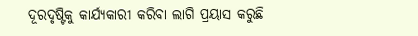ଦୂରଦୃଷ୍ଟିକୁ କାର୍ଯ୍ୟକାରୀ କରିବା ଲାଗି ପ୍ରୟାସ କରୁଛି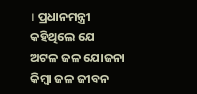। ପ୍ରଧାନମନ୍ତ୍ରୀ କହିଥିଲେ ଯେ ଅଟଳ ଜଳ ଯୋଜନା କିମ୍ବା ଜଳ ଜୀବନ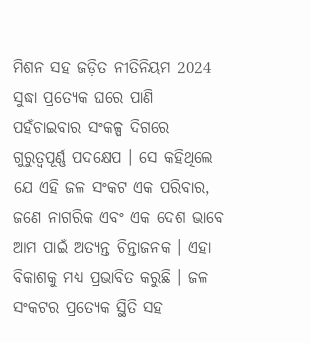ମିଶନ ସହ ଜଡ଼ିତ ନୀତିନିୟମ 2024 ସୁଦ୍ଧା ପ୍ରତ୍ୟେକ ଘରେ ପାଣି ପହଁଚାଇବାର ସଂକଳ୍ପ ଦିଗରେ ଗୁରୁତ୍ୱପୂର୍ଣ୍ଣ ପଦକ୍ଷେପ । ସେ କହିଥିଲେ ଯେ ଏହି ଜଳ ସଂକଟ ଏକ ପରିବାର, ଜଣେ ନାଗରିକ ଏବଂ ଏକ ଦେଶ ଭାବେ ଆମ ପାଇଁ ଅତ୍ୟନ୍ତ ଚିନ୍ତାଜନକ । ଏହା ବିକାଶକୁ ମଧ୍ୟ ପ୍ରଭାବିତ କରୁଛି । ଜଳ ସଂକଟର ପ୍ରତ୍ୟେକ ସ୍ଥିତି ସହ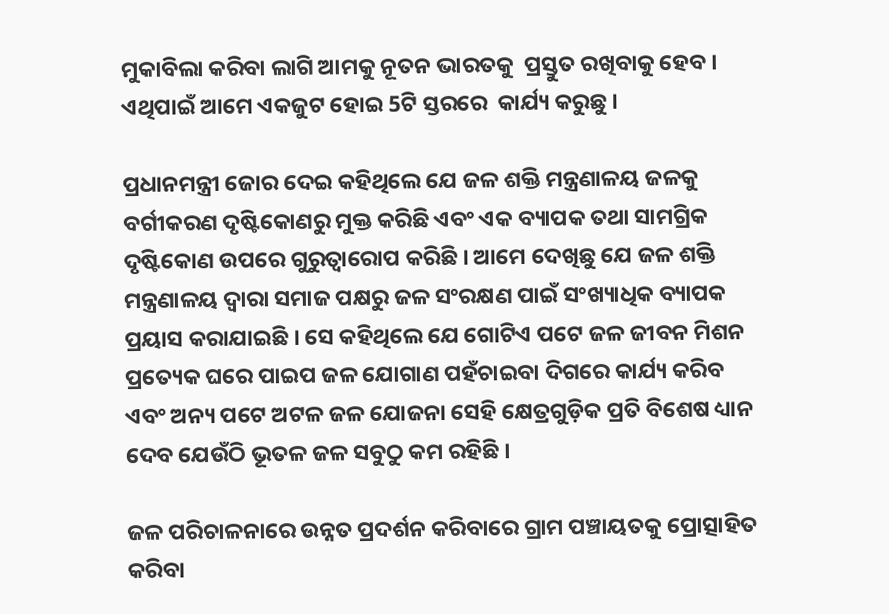ମୁକାବିଲା କରିବା ଲାଗି ଆମକୁ ନୂତନ ଭାରତକୁ  ପ୍ରସ୍ତୁତ ରଖିବାକୁ ହେବ । ଏଥିପାଇଁ ଆମେ ଏକଜୁଟ ହୋଇ 5ଟି ସ୍ତରରେ  କାର୍ଯ୍ୟ କରୁଛୁ ।

ପ୍ରଧାନମନ୍ତ୍ରୀ ଜୋର ଦେଇ କହିଥିଲେ ଯେ ଜଳ ଶକ୍ତି ମନ୍ତ୍ରଣାଳୟ ଜଳକୁ ବର୍ଗୀକରଣ ଦୃଷ୍ଟିକୋଣରୁ ମୁକ୍ତ କରିଛି ଏବଂ ଏକ ବ୍ୟାପକ ତଥା ସାମଗ୍ରିକ ଦୃଷ୍ଟିକୋଣ ଉପରେ ଗୁରୁତ୍ୱାରୋପ କରିଛି । ଆମେ ଦେଖିଛୁ ଯେ ଜଳ ଶକ୍ତି ମନ୍ତ୍ରଣାଳୟ ଦ୍ୱାରା ସମାଜ ପକ୍ଷରୁ ଜଳ ସଂରକ୍ଷଣ ପାଇଁ ସଂଖ୍ୟାଧିକ ବ୍ୟାପକ ପ୍ରୟାସ କରାଯାଇଛି । ସେ କହିଥିଲେ ଯେ ଗୋଟିଏ ପଟେ ଜଳ ଜୀବନ ମିଶନ ପ୍ରତ୍ୟେକ ଘରେ ପାଇପ ଜଳ ଯୋଗାଣ ପହଁଚାଇବା ଦିଗରେ କାର୍ଯ୍ୟ କରିବ ଏବଂ ଅନ୍ୟ ପଟେ ଅଟଳ ଜଳ ଯୋଜନା ସେହି କ୍ଷେତ୍ରଗୁଡ଼ିକ ପ୍ରତି ବିଶେଷ ଧ୍ୟାନ ଦେବ ଯେଉଁଠି ଭୂତଳ ଜଳ ସବୁଠୁ କମ ରହିଛି ।

ଜଳ ପରିଚାଳନାରେ ଉନ୍ନତ ପ୍ରଦର୍ଶନ କରିବାରେ ଗ୍ରାମ ପଞ୍ଚାୟତକୁ ପ୍ରୋତ୍ସାହିତ କରିବା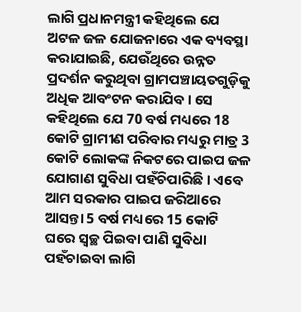ଲାଗି ପ୍ରଧାନମନ୍ତ୍ରୀ କହିଥିଲେ ଯେ ଅଟଳ ଜଳ ଯୋଜନାରେ ଏକ ବ୍ୟବସ୍ଥା କରାଯାଇଛି, ଯେଉଁଥିରେ ଉନ୍ନତ ପ୍ରଦର୍ଶନ କରୁଥିବା ଗ୍ରାମପଞ୍ଚାୟତଗୁଡ଼ିକୁ ଅଧିକ ଆବଂଟନ କରାଯିବ । ସେ କହିଥିଲେ ଯେ 70 ବର୍ଷ ମଧ୍ୟରେ 18 କୋଟି ଗ୍ରାମୀଣ ପରିବାର ମଧ୍ୟରୁ ମାତ୍ର 3 କୋଟି ଲୋକଙ୍କ ନିକଟରେ ପାଇପ ଜଳ ଯୋଗାଣ ସୁବିଧା ପହଁଚିପାରିଛି । ଏବେ ଆମ ସରକାର ପାଇପ ଜରିଆରେ ଆସନ୍ତା 5 ବର୍ଷ ମଧ୍ୟରେ 15 କୋଟି ଘରେ ସ୍ୱଚ୍ଛ ପିଇବା ପାଣି ସୁବିଧା ପହଁଚାଇବା ଲାଗି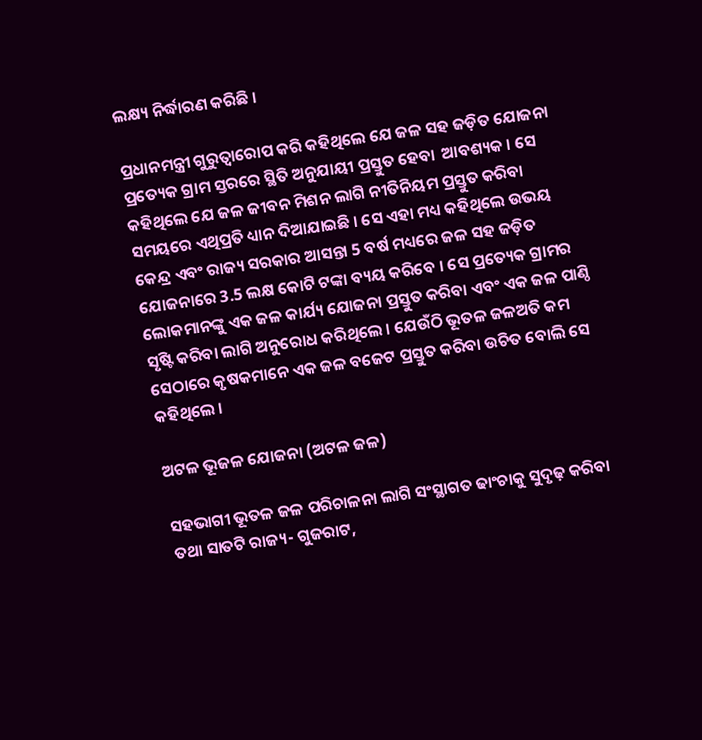ଲକ୍ଷ୍ୟ ନିର୍ଦ୍ଧାରଣ କରିଛି ।

ପ୍ରଧାନମନ୍ତ୍ରୀ ଗୁରୁତ୍ୱାରୋପ କରି କହିଥିଲେ ଯେ ଜଳ ସହ ଜଡ଼ିତ ଯୋଜନା ପ୍ରତ୍ୟେକ ଗ୍ରାମ ସ୍ତରରେ ସ୍ଥିତି ଅନୁଯାୟୀ ପ୍ରସ୍ତୁତ ହେବା  ଆବଶ୍ୟକ । ସେ କହିଥିଲେ ଯେ ଜଳ ଜୀବନ ମିଶନ ଲାଗି ନୀତିନିୟମ ପ୍ରସ୍ତୁତ କରିବା ସମୟରେ ଏଥିପ୍ରତି ଧ୍ୟାନ ଦିଆଯାଇଛି । ସେ ଏହା ମଧ୍ୟ କହିଥିଲେ ଉଭୟ କେନ୍ଦ୍ର ଏବଂ ରାଜ୍ୟ ସରକାର ଆସନ୍ତା 5 ବର୍ଷ ମଧ୍ୟରେ ଜଳ ସହ ଜଡ଼ିତ ଯୋଜନାରେ 3.5 ଲକ୍ଷ କୋଟି ଟଙ୍କା ବ୍ୟୟ କରିବେ । ସେ ପ୍ରତ୍ୟେକ ଗ୍ରାମର ଲୋକମାନଙ୍କୁ ଏକ ଜଳ କାର୍ଯ୍ୟ ଯୋଜନା ପ୍ରସ୍ତୁତ କରିବା ଏବଂ ଏକ ଜଳ ପାଣ୍ଠି ସୃଷ୍ଟି କରିବା ଲାଗି ଅନୁରୋଧ କରିଥିଲେ । ଯେଉଁଠି ଭୂତଳ ଜଳଅତି କମ ସେଠାରେ କୃଷକମାନେ ଏକ ଜଳ ବଜେଟ ପ୍ରସ୍ତୁତ କରିବା ଉଚିତ ବୋଲି ସେ କହିଥିଲେ ।

ଅଟଳ ଭୂଜଳ ଯୋଜନା (ଅଟଳ ଜଳ)

ସହଭାଗୀ ଭୂତଳ ଜଳ ପରିଚାଳନା ଲାଗି ସଂସ୍ଥାଗତ ଢାଂଚାକୁ ସୁଦୃଢ଼ କରିବା ତଥା ସାତଟି ରାଜ୍ୟ- ଗୁଜରାଟ,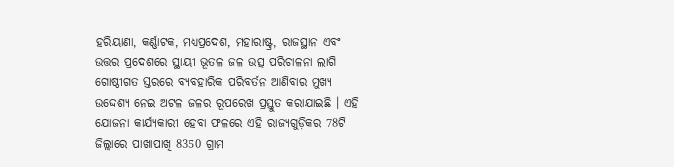ହରିୟାଣା, କର୍ଣ୍ଣାଟକ, ମଧ୍ୟପ୍ରଦେଶ, ମହାରାଷ୍ଟ୍ର, ରାଜସ୍ଥାନ ଏବଂ ଉତ୍ତର ପ୍ରଦେଶରେ ସ୍ଥାୟୀ ଭୂତଳ ଜଳ ଉତ୍ସ ପରିଚାଳନା ଲାଗି ଗୋଷ୍ଠୀଗତ ସ୍ତରରେ ବ୍ୟବହାରିକ ପରିବର୍ତନ ଆଣିବାର ମୁଖ୍ୟ ଉଦ୍ଦେଶ୍ୟ ନେଇ ଅଟଳ ଜଳର ରୂପରେଖ ପ୍ରସ୍ତୁତ କରାଯାଇଛି । ଏହି ଯୋଜନା କାର୍ଯ୍ୟକାରୀ ହେବା ଫଳରେ ଏହି ରାଜ୍ୟଗୁଡ଼ିକର 78ଟି ଜିଲ୍ଲାରେ ପାଖାପାଖି 8350 ଗ୍ରାମ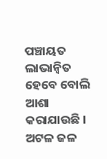ପଞ୍ଚାୟତ ଲାଭାନ୍ୱିତ ହେବେ ବୋଲି ଆଶା କରାଯାଉଛି । ଅଟଳ ଜଳ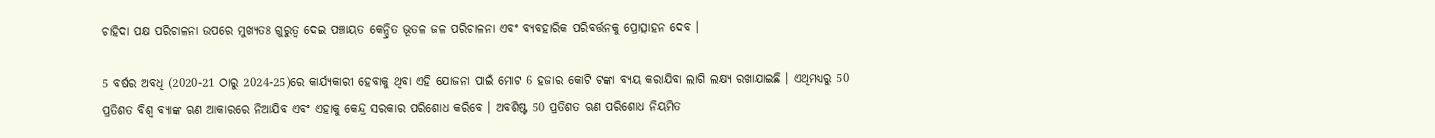ଚାହିଦା ପକ୍ଷ ପରିଚାଳନା ଉପରେ ମୁଖ୍ୟତଃ ଗୁରୁତ୍ୱ ଦେଇ ପଞ୍ଚାୟତ କେନ୍ଦ୍ରିତ ଭୂତଳ ଜଳ ପରିଚାଳନା ଏବଂ ବ୍ୟବହାରିକ ପରିବର୍ତ୍ତନକୁ ପ୍ରୋତ୍ସାହନ ଦେବ ।

5 ବର୍ଷର ଅବଧି (2020-21 ଠାରୁ 2024-25)ରେ କାର୍ଯ୍ୟକାରୀ ହେବାକୁ ଥିବା ଏହି ଯୋଜନା ପାଇଁ ମୋଟ 6 ହଜାର କୋଟି ଟଙ୍କା ବ୍ୟୟ କରାଯିବା ଲାଗି ଲକ୍ଷ୍ୟ ରଖାଯାଇଛି । ଏଥିମଧ୍ୟରୁ 50 ପ୍ରତିଶତ ବିଶ୍ୱ ବ୍ୟାଙ୍କ ଋଣ ଆକାରରେ ନିଆଯିବ ଏବଂ ଏହାକୁ କେନ୍ଦ୍ର ସରକାର ପରିଶୋଧ କରିବେ । ଅବଶିଷ୍ଟ 50 ପ୍ରତିଶତ ଋଣ ପରିଶୋଧ ନିୟମିତ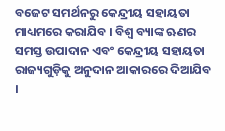ବଜେଟ ସମର୍ଥନରୁ କେନ୍ଦ୍ରୀୟ ସହାୟତା ମାଧ୍ୟମରେ କରାଯିବ । ବିଶ୍ୱ ବ୍ୟାଙ୍କ ଋଣର ସମସ୍ତ ଉପାଦାନ ଏବଂ କେନ୍ଦ୍ରୀୟ ସହାୟତା ରାଜ୍ୟଗୁଡ଼ିକୁ ଅନୁଦାନ ଆକାରରେ ଦିଆଯିବ ।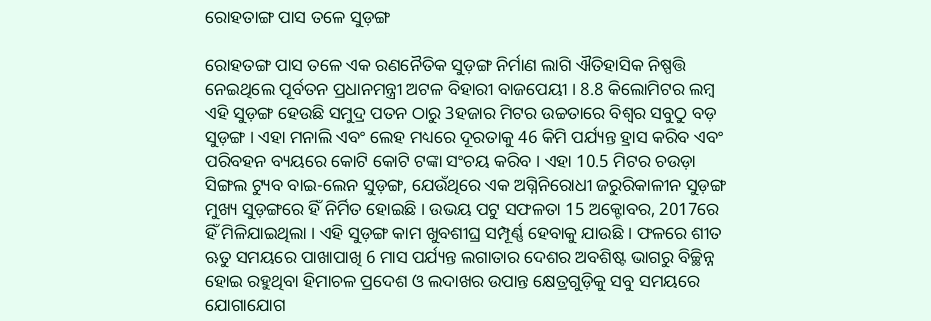ରୋହତାଙ୍ଗ ପାସ ତଳେ ସୁଡ଼ଙ୍ଗ

ରୋହତଙ୍ଗ ପାସ ତଳେ ଏକ ରଣନୈତିକ ସୁଡ଼ଙ୍ଗ ନିର୍ମାଣ ଲାଗି ଐତିହାସିକ ନିଷ୍ପତ୍ତି ନେଇଥିଲେ ପୂର୍ବତନ ପ୍ରଧାନମନ୍ତ୍ରୀ ଅଟଳ ବିହାରୀ ବାଜପେୟୀ । 8.8 କିଲୋମିଟର ଲମ୍ବ ଏହି ସୁଡ଼ଙ୍ଗ ହେଉଛି ସମୁଦ୍ର ପତନ ଠାରୁ 3ହଜାର ମିଟର ଉଚ୍ଚତାରେ ବିଶ୍ୱର ସବୁଠୁ ବଡ଼ ସୁଡ଼ଙ୍ଗ । ଏହା ମନାଲି ଏବଂ ଲେହ ମଧ୍ୟରେ ଦୂରତାକୁ 46 କିମି ପର୍ଯ୍ୟନ୍ତ ହ୍ରାସ କରିବ ଏବଂ ପରିବହନ ବ୍ୟୟରେ କୋଟି କୋଟି ଟଙ୍କା ସଂଚୟ କରିବ । ଏହା 10.5 ମିଟର ଚଉଡ଼ା ସିଙ୍ଗଲ ଟ୍ୟୁବ ବାଇ-ଲେନ ସୁଡ଼ଙ୍ଗ, ଯେଉଁଥିରେ ଏକ ଅଗ୍ନିନିରୋଧୀ ଜରୁରିକାଳୀନ ସୁଡ଼ଙ୍ଗ ମୁଖ୍ୟ ସୁଡ଼ଙ୍ଗରେ ହିଁ ନିର୍ମିତ ହୋଇଛି । ଉଭୟ ପଟୁ ସଫଳତା 15 ଅକ୍ଟୋବର, 2017ରେ ହିଁ ମିଳିଯାଇଥିଲା । ଏହି ସୁଡ଼ଙ୍ଗ କାମ ଖୁବଶୀଘ୍ର ସମ୍ପୂର୍ଣ୍ଣ ହେବାକୁ ଯାଉଛି । ଫଳରେ ଶୀତ ଋତୁ ସମୟରେ ପାଖାପାଖି 6 ମାସ ପର୍ଯ୍ୟନ୍ତ ଲଗାତାର ଦେଶର ଅବଶିଷ୍ଟ ଭାଗରୁ ବିଚ୍ଛିନ୍ନ ହୋଇ ରହୁଥିବା ହିମାଚଳ ପ୍ରଦେଶ ଓ ଲଦାଖର ଉପାନ୍ତ କ୍ଷେତ୍ରଗୁଡ଼ିକୁ ସବୁ ସମୟରେ ଯୋଗାଯୋଗ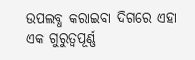ଉପଲବ୍ଧ କରାଇବା ଦିଗରେ ଏହା ଏକ ଗୁରୁତ୍ୱପୂର୍ଣ୍ଣ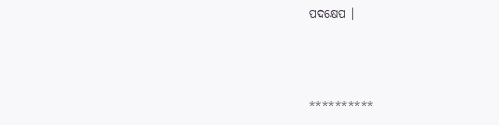ପଦକ୍ଷେପ ।



**********